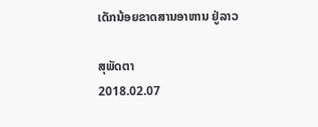ເດັກນ້ອຍຂາດສານອາຫານ ຢູ່ລາວ

ສຸພັດຕາ
2018.02.07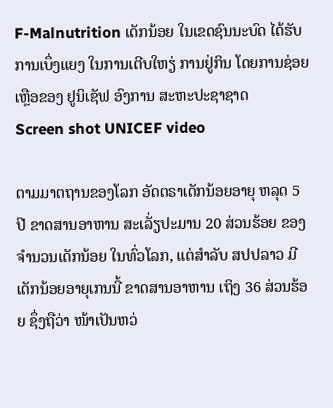F-Malnutrition ເດັກນ້ອຍ ໃນເຂດຊົນນະບົດ ໄດ້ຮັບການເບຶ່ງແຍງ ໃນການເຕີບໃຫຽ່ ການຢູ່ກິນ ໂດຍການຊ່ອຍເຫຼືອຂອງ ຢູນິເຊັຟ ອົງການ ສະຫະປະຊາຊາດ
Screen shot UNICEF video

ຕາມມາຕຖານຂອງໂລກ ອັດຕຣາເດັກນ້ອຍອາຍຸ ຫລຸດ 5 ປີ ຂາດສານອາຫານ ສະເລັ່ຽປະມານ 20 ສ່ວນຮ້ອຍ ຂອງຈຳນວນເດັກນ້ອຍ ໃນທົ່ວໂລກ, ແຕ່ສໍາລັບ ສປປລາວ ມີເດັກນ້ອຍອາຍຸເກນນີ້ ຂາດສານອາຫານ ເຖິງ 36 ສ່ວນຮ້ອຍ ຊຶ່ງຖືວ່າ ໜ້າເປັນຫວ່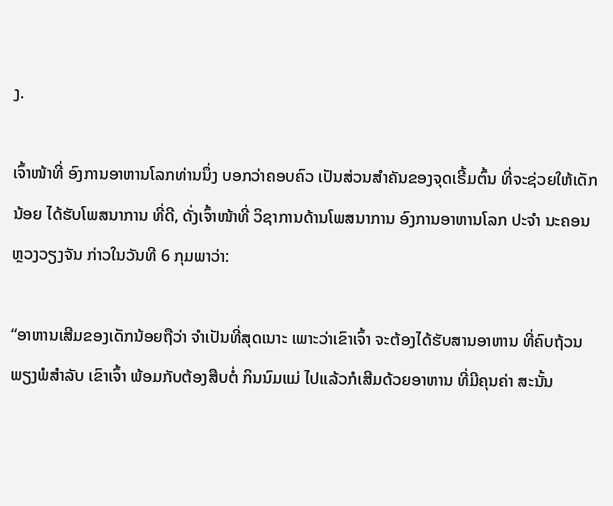ງ.

ເຈົ້າໜ້າທີ່ ອົງການອາຫານໂລກທ່ານນຶ່ງ ບອກວ່າຄອບຄົວ ເປັນສ່ວນສໍາຄັນຂອງຈຸດເຣີ້ມຕົ້ນ ທີ່ຈະຊ່ວຍໃຫ້ເດັກນ້ອຍ ໄດ້ຮັບໂພສນາການ ທີ່ດີ, ດັ່ງເຈົ້າໜ້າທີ່ ວິຊາການດ້ານໂພສນາການ ອົງການອາຫານໂລກ ປະຈຳ ນະຄອນຫຼວງວຽງຈັນ ກ່າວໃນວັນທີ 6 ກຸມພາວ່າ:

“ອາຫານເສີມຂອງເດັກນ້ອຍຖືວ່າ ຈໍາເປັນທີ່ສຸດເນາະ ເພາະວ່າເຂົາເຈົ້າ ຈະຕ້ອງໄດ້ຮັບສານອາຫານ ທີ່ຄົບຖ້ວນ ພຽງພໍສໍາລັບ ເຂົາເຈົ້າ ພ້ອມກັບຕ້ອງສືບຕໍ່ ກິນນົມແມ່ ໄປແລ້ວກໍເສີມດ້ວຍອາຫານ ທີ່ມີຄຸນຄ່າ ສະນັ້ນ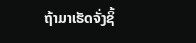ຖ້າມາເຮັດຈັ່ງຊິ້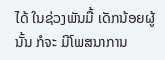ໄດ້ ໃນຊ່ວງພັນມື້ ເດັກນ້ອຍຜູ້ນັ້ນ ກໍຈະ ມີໂພສນາການ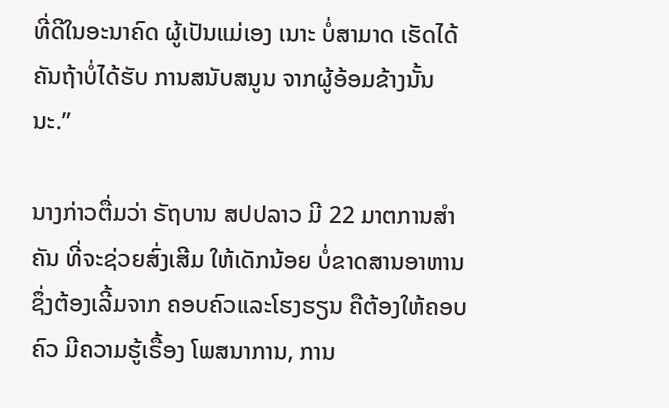ທີ່ດີໃນອະນາຄົດ ຜູ້ເປັນແມ່ເອງ ເນາະ ບໍ່ສາມາດ ເຮັດໄດ້ ຄັນຖ້າບໍ່ໄດ້ຮັບ ການສນັບສນູນ ຈາກຜູ້ອ້ອມຂ້າງນັ້ນ ນະ.”

ນາງກ່າວຕື່ມວ່າ ຣັຖບານ ສປປລາວ ມີ 22 ມາຕການສໍາຄັນ ທີ່ຈະຊ່ວຍສົ່ງເສີມ ໃຫ້ເດັກນ້ອຍ ບໍ່ຂາດສານອາຫານ ຊຶ່ງຕ້ອງເລີ້ມຈາກ ຄອບຄົວແລະໂຮງຮຽນ ຄືຕ້ອງໃຫ້ຄອບຄົວ ມີຄວາມຮູ້ເຣື້ອງ ໂພສນາການ, ການ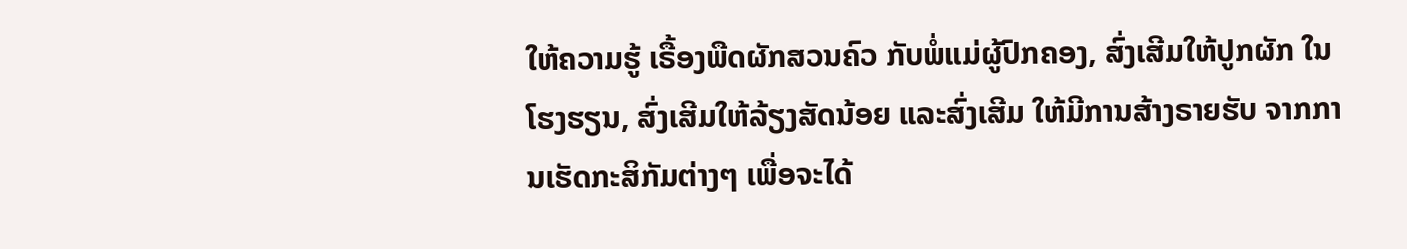ໃຫ້ຄວາມຮູ້ ເຣື້ອງພືດຜັກສວນຄົວ ກັບພໍ່ແມ່ຜູ້ປົກຄອງ, ສົ່ງເສີມໃຫ້ປູກຜັກ ໃນໂຮງຮຽນ, ສົ່ງເສີມໃຫ້ລ້ຽງສັດນ້ອຍ ແລະສົ່ງເສີມ ໃຫ້ມີການສ້າງຣາຍຮັບ ຈາກການເຮັດກະສິກັມຕ່າງໆ ເພື່ອຈະໄດ້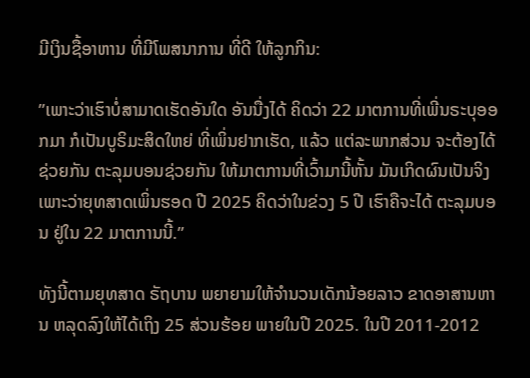ມີເງິນຊື້ອາຫານ ທີ່ມີໂພສນາການ ທີ່ດີ ໃຫ້ລູກກິນ:

”ເພາະວ່າເຮົາບໍ່ສາມາດເຮັດອັນໃດ ອັນນື່ງໄດ້ ຄິດວ່າ 22 ມາຕການທີ່ເພີ່ນຣະບຸອອກມາ ກໍເປັນບູຣິມະສິດໃຫຍ່ ທີ່ເພິ່ນຢາກເຮັດ, ແລ້ວ ແຕ່ລະພາກສ່ວນ ຈະຕ້ອງໄດ້ຊ່ວຍກັນ ຕະລຸມບອນຊ່ວຍກັນ ໃຫ້ມາຕການທີ່ເວົ້າມານີ້ຫັ້ນ ມັນເກິດຜົນເປັນຈິງ ເພາະວ່າຍຸທສາດເພິ່ນຮອດ ປີ 2025 ຄິດວ່າໃນຂ່ວງ 5 ປີ ເຮົາຄືຈະໄດ້ ຕະລຸມບອນ ຢູ່ໃນ 22 ມາຕການນີ້.”

ທັງນີ້ຕາມຍຸທສາດ ຣັຖບານ ພຍາຍາມໃຫ້ຈໍານວນເດັກນ້ອຍລາວ ຂາດອາສານຫານ ຫລຸດລົງໃຫ້ໄດ້ເຖິງ 25 ສ່ວນຮ້ອຍ ພາຍໃນປີ 2025. ໃນປີ 2011-2012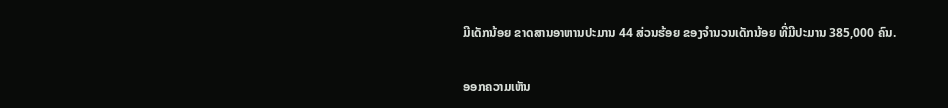ມີເດັກນ້ອຍ ຂາດສານອາຫານປະມານ 44 ສ່ວນຮ້ອຍ ຂອງຈໍານວນເດັກນ້ອຍ ທີ່ມີປະມານ 385,000 ຄົນ.

ອອກຄວາມເຫັນ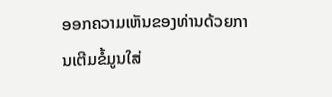ອອກຄວາມເຫັນຂອງທ່ານດ້ວຍການເຕີມຂໍ້ມູນໃສ່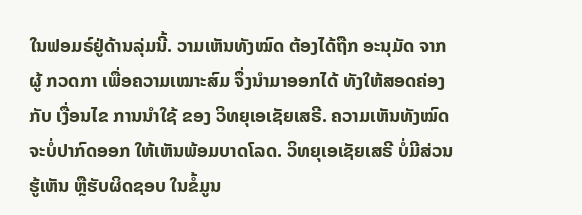ໃນຟອມຣ໌ຢູ່ດ້ານລຸ່ມນີ້. ວາມເຫັນທັງໝົດ ຕ້ອງໄດ້ຖືກ ອະນຸມັດ ຈາກຜູ້ ກວດກາ ເພື່ອຄວາມເໝາະສົມ ຈຶ່ງນໍາມາອອກໄດ້ ທັງໃຫ້ສອດຄ່ອງ ກັບ ເງື່ອນໄຂ ການນຳໃຊ້ ຂອງ ວິທຍຸເອເຊັຍເສຣີ. ຄວາມເຫັນທັງໝົດ ຈະບໍ່ປາກົດອອກ ໃຫ້ເຫັນພ້ອມບາດໂລດ. ວິທຍຸເອເຊັຍເສຣີ ບໍ່ມີສ່ວນຮູ້ເຫັນ ຫຼືຮັບຜິດຊອບ ໃນຂໍ້ມູນ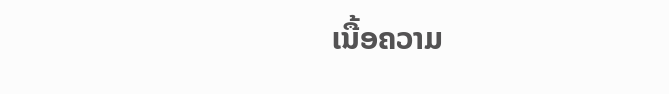ເນື້ອຄວາມ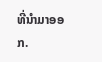ທີ່ນໍາມາອອກ.